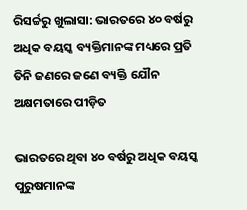ରିସର୍ଚ୍ଚରୁ ଖୁଲାସା: ଭାରତରେ ୪୦ ବର୍ଷରୁ ଅଧିକ ବୟସ୍କ ବ୍ୟକ୍ତିମାନଙ୍କ ମଧ୍ୟରେ ପ୍ରତି ତିନି ଜଣରେ ଜଣେ ବ୍ୟକ୍ତି ଯୌନ ଅକ୍ଷମତାରେ ପୀଡ଼ିତ

ଭାରତରେ ଥିବା ୪୦ ବର୍ଷରୁ ଅଧିକ ବୟସ୍କ ପୁରୁଷମାନଙ୍କ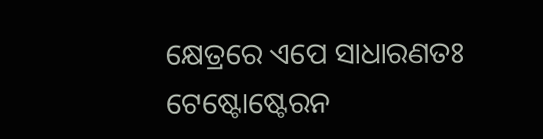କ୍ଷେତ୍ରରେ ଏପେ ସାଧାରଣତଃ ଟେଷ୍ଟୋଷ୍ଟେରନ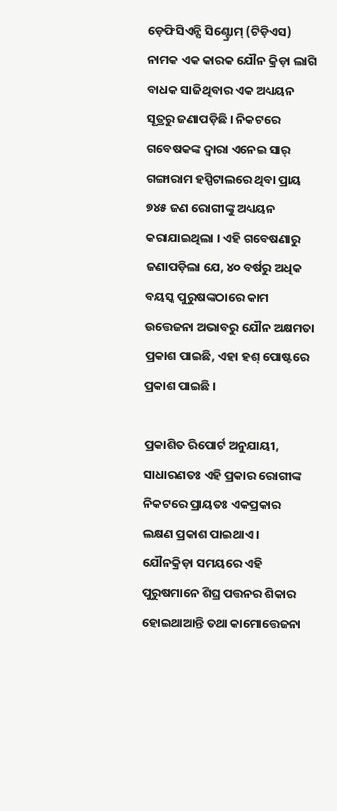ଡ଼େଫିସିଏନ୍ସି ସିଣ୍ଟ୍ରୋମ୍ (ଟିଡ଼ିଏସ) ନାମକ ଏକ କାରକ ଯୌନ କ୍ରିଡ଼ା ଲାଗି ବାଧକ ସାଜିଥିବାର ଏକ ଅଧ୍ୟୟନ ସୂତ୍ରରୁ ଜଣାପଡ଼ିଛି । ନିକଟରେ ଗବେଷକଙ୍କ ଦ୍ୱାରା ଏନେଇ ସାର୍ ଗଙ୍ଗାରାମ ହସ୍ପିଟାଲରେ ଥିବା ପ୍ରାୟ ୭୪୫ ଜଣ ରୋଗୀଙ୍କୁ ଅଧ୍ୟୟନ କରାଯାଇଥିଲା । ଏହି ଗବେଷଣାରୁ ଜଣାପଡ଼ିଲା ଯେ, ୪୦ ବର୍ଷରୁ ଅଧିକ ବୟସ୍କ ପୁରୁଷଙ୍କଠାରେ କାମ ଉତ୍ତେଜନା ଅଭାବରୁ ଯୌନ ଅକ୍ଷମତା ପ୍ରକାଶ ପାଇଛି, ଏହା ହଶ୍ ପୋଷ୍ଟରେ ପ୍ରକାଶ ପାଇଛି ।

ପ୍ରକାଶିତ ରିପୋର୍ଟ ଅନୁଯାୟୀ, ସାଧାରଣତଃ ଏହି ପ୍ରକାର ରୋଗୀଙ୍କ ନିକଟରେ ପ୍ରାୟତଃ ଏକପ୍ରକାର ଲକ୍ଷଣ ପ୍ରକାଶ ପାଇଥାଏ । ଯୌନକ୍ରିଡ଼ା ସମୟରେ ଏହି ପୁରୁଷମାନେ ଶିଘ୍ର ପତ୍ତନର ଶିକାର ହୋଇଥାଆନ୍ତି ତଥା କାମୋତ୍ତେଜନା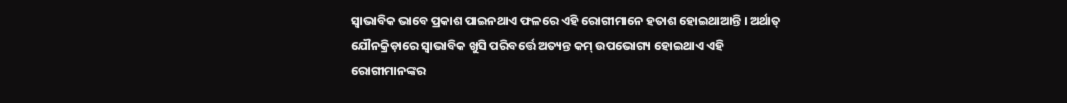ସ୍ୱାଭାବିକ ଭାବେ ପ୍ରକାଶ ପାଇନଥାଏ ଫଳରେ ଏହି ରୋଗୀମାନେ ହତାଶ ହୋଇଥାଆନ୍ତି । ଅର୍ଥାତ୍ ଯୌନକ୍ରିଡ଼ାରେ ସ୍ୱାଭାବିକ ଖୁସି ପରିବର୍ତ୍ତେ ଅତ୍ୟନ୍ତ କମ୍ ଉପଭୋଗ୍ୟ ହୋଇଥାଏ ଏହି ରୋଗୀମାନଙ୍କର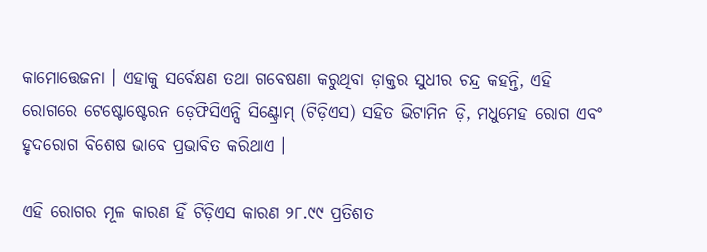କାମୋତ୍ତେଜନା । ଏହାକୁ ସର୍ବେକ୍ଷଣ ତଥା ଗବେଷଣା କରୁଥିବା ଡ଼ାକ୍ତର ସୁଧୀର ଚନ୍ଦ୍ର କହନ୍ତି, ଏହି ରୋଗରେ ଟେଷ୍ଟୋଷ୍ଟେରନ ଡ଼େଫିସିଏନ୍ସି ସିଣ୍ଟ୍ରୋମ୍ (ଟିଡ଼ିଏସ) ସହିତ ଭିଟାମିନ ଡ଼ି, ମଧୁମେହ ରୋଗ ଏବଂ ହୃଦରୋଗ ବିଶେଷ ଭାବେ ପ୍ରଭାବିତ କରିଥାଏ ।

ଏହି ରୋଗର ମୂଳ କାରଣ ହିଁ ଟିଡ଼ିଏସ କାରଣ ୨୮.୯୯ ପ୍ରତିଶତ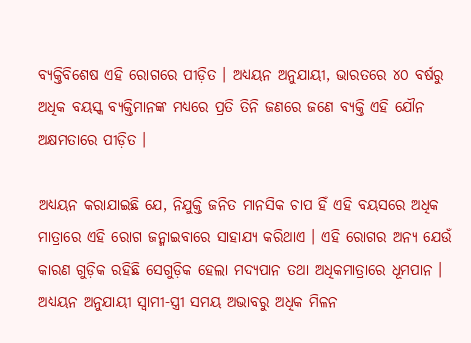ବ୍ୟକ୍ତିବିଶେଷ ଏହି ରୋଗରେ ପୀଡ଼ିତ । ଅଧ୍ୟୟନ ଅନୁଯାୟୀ, ଭାରତରେ ୪୦ ବର୍ଷରୁ ଅଧିକ ବୟସ୍କ ବ୍ୟକ୍ତିମାନଙ୍କ ମଧ୍ୟରେ ପ୍ରତି ତିନି ଜଣରେ ଜଣେ ବ୍ୟକ୍ତି ଏହି ଯୌନ ଅକ୍ଷମତାରେ ପୀଡ଼ିତ ।

ଅଧ୍ୟୟନ କରାଯାଇଛି ଯେ, ନିଯୁକ୍ତି ଜନିତ ମାନସିକ ଚାପ ହିଁ ଏହି ବୟସରେ ଅଧିକ ମାତ୍ରାରେ ଏହି ରୋଗ ଜନ୍ମାଇବାରେ ସାହାଯ୍ୟ କରିଥାଏ । ଏହି ରୋଗର ଅନ୍ୟ ଯେଉଁ କାରଣ ଗୁଡ଼ିକ ରହିଛି ସେଗୁଡ଼ିକ ହେଲା ମଦ୍ୟପାନ ତଥା ଅଧିକମାତ୍ରାରେ ଧୂମପାନ । ଅଧ୍ୟୟନ ଅନୁଯାୟୀ ସ୍ୱାମୀ-ସ୍ତ୍ରୀ ସମୟ ଅଭାବରୁ ଅଧିକ ମିଳନ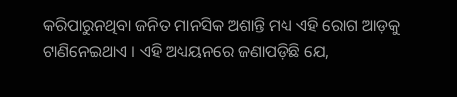କରିପାରୁନଥିବା ଜନିତ ମାନସିକ ଅଶାନ୍ତି ମଧ୍ୟ ଏହି ରୋଗ ଆଡ଼କୁ ଟାଣିନେଇଥାଏ । ଏହି ଅଧ୍ୟୟନରେ ଜଣାପଡ଼ିଛି ଯେ,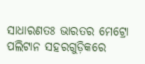ସାଧାରଣତଃ ଭାରତର ମେଟ୍ରୋ ପଲିଟାନ ସହରଗୁଡ଼ିକରେ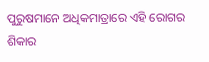ପୁରୁଷମାନେ ଅଧିକମାତ୍ରାରେ ଏହି ରୋଗର ଶିକାର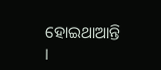ହୋଇଥାଆନ୍ତି ।